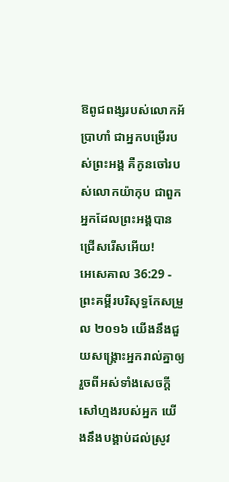ឱពូជពង្សរបស់លោកអ័ប្រាហាំ ជាអ្នកបម្រើរបស់ព្រះអង្គ គឺកូនចៅរបស់លោកយ៉ាកុប ជាពួកអ្នកដែលព្រះអង្គបានជ្រើសរើសអើយ!
អេសេគាល 36:29 - ព្រះគម្ពីរបរិសុទ្ធកែសម្រួល ២០១៦ យើងនឹងជួយសង្គ្រោះអ្នករាល់គ្នាឲ្យរួចពីអស់ទាំងសេចក្ដីសៅហ្មងរបស់អ្នក យើងនឹងបង្គាប់ដល់ស្រូវ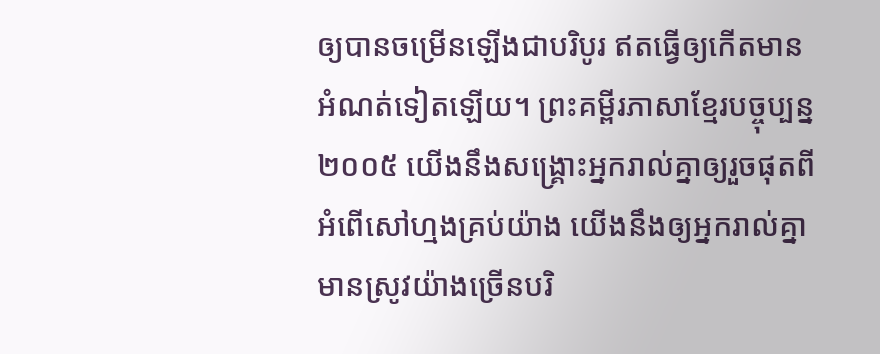ឲ្យបានចម្រើនឡើងជាបរិបូរ ឥតធ្វើឲ្យកើតមានអំណត់ទៀតឡើយ។ ព្រះគម្ពីរភាសាខ្មែរបច្ចុប្បន្ន ២០០៥ យើងនឹងសង្គ្រោះអ្នករាល់គ្នាឲ្យរួចផុតពីអំពើសៅហ្មងគ្រប់យ៉ាង យើងនឹងឲ្យអ្នករាល់គ្នាមានស្រូវយ៉ាងច្រើនបរិ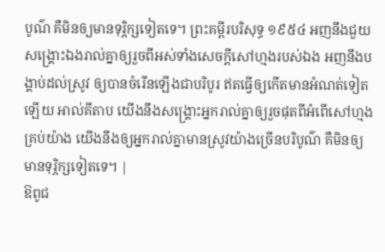បូណ៌ គឺមិនឲ្យមានទុរ្ភិក្សទៀតទេ។ ព្រះគម្ពីរបរិសុទ្ធ ១៩៥៤ អញនឹងជួយសង្គ្រោះឯងរាល់គ្នាឲ្យរួចពីអស់ទាំងសេចក្ដីសៅហ្មងរបស់ឯង អញនឹងបង្គាប់ដល់ស្រូវ ឲ្យបានចំរើនឡើងជាបរិបូរ ឥតធ្វើឲ្យកើតមានអំណត់ទៀតឡើយ អាល់គីតាប យើងនឹងសង្គ្រោះអ្នករាល់គ្នាឲ្យរួចផុតពីអំពើសៅហ្មងគ្រប់យ៉ាង យើងនឹងឲ្យអ្នករាល់គ្នាមានស្រូវយ៉ាងច្រើនបរិបូណ៌ គឺមិនឲ្យមានទុរ្ភិក្សទៀតទេ។ |
ឱពូជ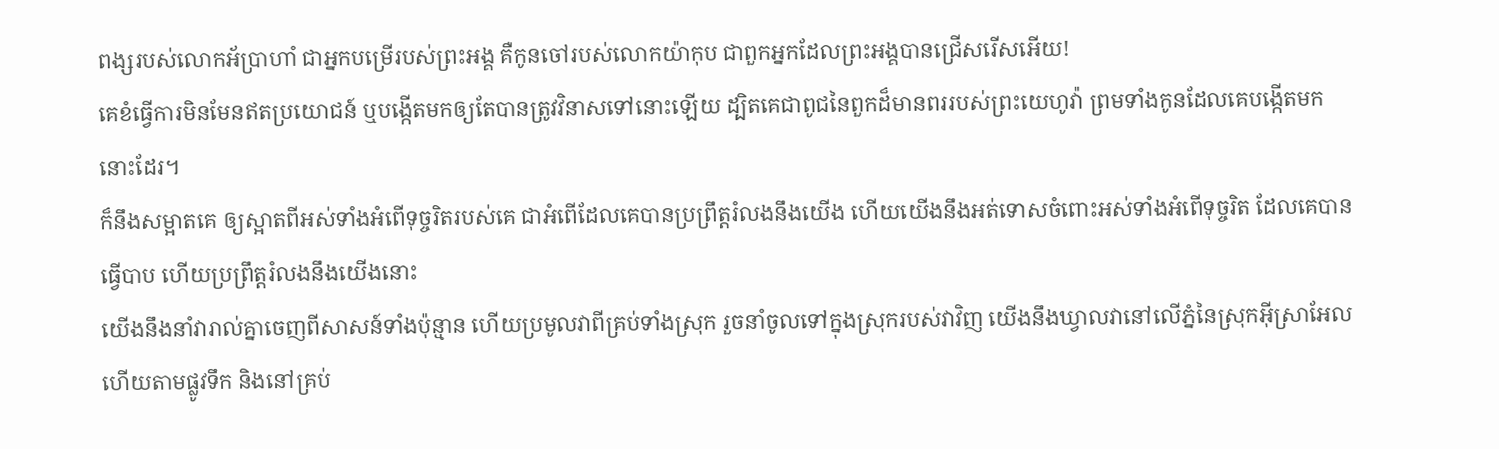ពង្សរបស់លោកអ័ប្រាហាំ ជាអ្នកបម្រើរបស់ព្រះអង្គ គឺកូនចៅរបស់លោកយ៉ាកុប ជាពួកអ្នកដែលព្រះអង្គបានជ្រើសរើសអើយ!
គេខំធ្វើការមិនមែនឥតប្រយោជន៍ ឬបង្កើតមកឲ្យតែបានត្រូវវិនាសទៅនោះឡើយ ដ្បិតគេជាពូជនៃពួកដ៏មានពររបស់ព្រះយេហូវ៉ា ព្រមទាំងកូនដែលគេបង្កើតមកនោះដែរ។
ក៏នឹងសម្អាតគេ ឲ្យស្អាតពីអស់ទាំងអំពើទុច្ចរិតរបស់គេ ជាអំពើដែលគេបានប្រព្រឹត្តរំលងនឹងយើង ហើយយើងនឹងអត់ទោសចំពោះអស់ទាំងអំពើទុច្ចរិត ដែលគេបានធ្វើបាប ហើយប្រព្រឹត្តរំលងនឹងយើងនោះ
យើងនឹងនាំវារាល់គ្នាចេញពីសាសន៍ទាំងប៉ុន្មាន ហើយប្រមូលវាពីគ្រប់ទាំងស្រុក រួចនាំចូលទៅក្នុងស្រុករបស់វាវិញ យើងនឹងឃ្វាលវានៅលើភ្នំនៃស្រុកអ៊ីស្រាអែល ហើយតាមផ្លូវទឹក និងនៅគ្រប់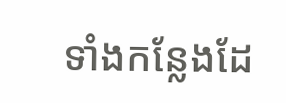ទាំងកន្លែងដែ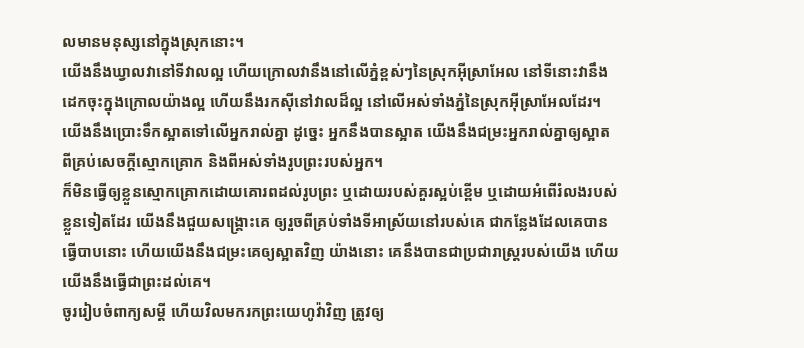លមានមនុស្សនៅក្នុងស្រុកនោះ។
យើងនឹងឃ្វាលវានៅទីវាលល្អ ហើយក្រោលវានឹងនៅលើភ្នំខ្ពស់ៗនៃស្រុកអ៊ីស្រាអែល នៅទីនោះវានឹងដេកចុះក្នុងក្រោលយ៉ាងល្អ ហើយនឹងរកស៊ីនៅវាលដ៏ល្អ នៅលើអស់ទាំងភ្នំនៃស្រុកអ៊ីស្រាអែលដែរ។
យើងនឹងប្រោះទឹកស្អាតទៅលើអ្នករាល់គ្នា ដូចេ្នះ អ្នកនឹងបានស្អាត យើងនឹងជម្រះអ្នករាល់គ្នាឲ្យស្អាត ពីគ្រប់សេចក្ដីស្មោកគ្រោក និងពីអស់ទាំងរូបព្រះរបស់អ្នក។
ក៏មិនធ្វើឲ្យខ្លួនស្មោកគ្រោកដោយគោរពដល់រូបព្រះ ឬដោយរបស់គួរស្អប់ខ្ពើម ឬដោយអំពើរំលងរបស់ខ្លួនទៀតដែរ យើងនឹងជួយសង្គ្រោះគេ ឲ្យរួចពីគ្រប់ទាំងទីអាស្រ័យនៅរបស់គេ ជាកន្លែងដែលគេបានធ្វើបាបនោះ ហើយយើងនឹងជម្រះគេឲ្យស្អាតវិញ យ៉ាងនោះ គេនឹងបានជាប្រជារាស្ត្ររបស់យើង ហើយយើងនឹងធ្វើជាព្រះដល់គេ។
ចូររៀបចំពាក្យសម្ដី ហើយវិលមករកព្រះយេហូវ៉ាវិញ ត្រូវឲ្យ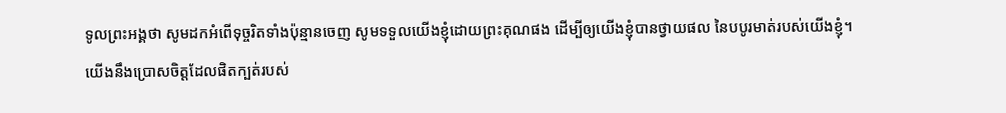ទូលព្រះអង្គថា សូមដកអំពើទុច្ចរិតទាំងប៉ុន្មានចេញ សូមទទួលយើងខ្ញុំដោយព្រះគុណផង ដើម្បីឲ្យយើងខ្ញុំបានថ្វាយផល នៃបបូរមាត់របស់យើងខ្ញុំ។
យើងនឹងប្រោសចិត្តដែលផិតក្បត់របស់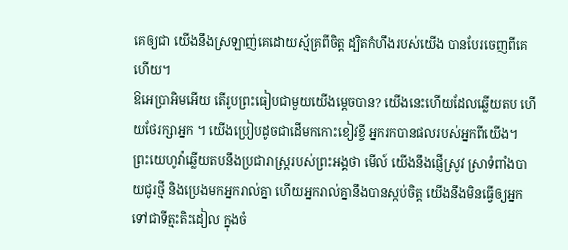គេឲ្យជា យើងនឹងស្រឡាញ់គេដោយស្ម័គ្រពីចិត្ត ដ្បិតកំហឹងរបស់យើង បានបែរចេញពីគេហើយ។
ឱអេប្រាអិមអើយ តើរូបព្រះធៀបជាមួយយើងម្ដេចបាន? យើងនេះហើយដែលឆ្លើយតប ហើយថែរក្សាអ្នក ។ យើងប្រៀបដូចជាដើមកកោះខៀវខ្ចី អ្នករកបានផលរបស់អ្នកពីយើង។
ព្រះយេហូវ៉ាឆ្លើយតបនឹងប្រជារាស្ត្ររបស់ព្រះអង្គថា មើល៍ យើងនឹងផ្ញើស្រូវ ស្រាទំពាំងបាយជូរថ្មី និងប្រេងមកអ្នករាល់គ្នា ហើយអ្នករាល់គ្នានឹងបានស្កប់ចិត្ត យើងនឹងមិនធ្វើឲ្យអ្នកទៅជាទីត្មះតិះដៀល ក្នុងចំ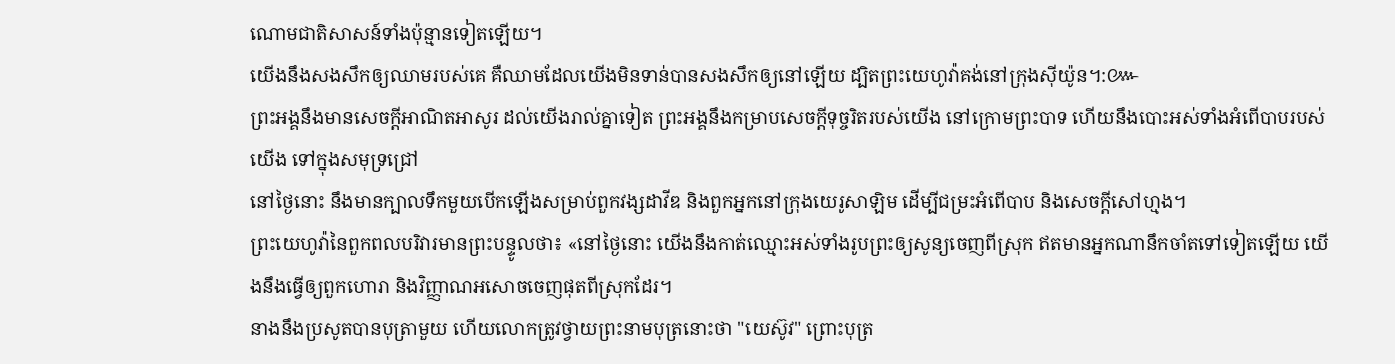ណោមជាតិសាសន៍ទាំងប៉ុន្មានទៀតឡើយ។
យើងនឹងសងសឹកឲ្យឈាមរបស់គេ គឺឈាមដែលយើងមិនទាន់បានសងសឹកឲ្យនៅឡើយ ដ្បិតព្រះយេហូវ៉ាគង់នៅក្រុងស៊ីយ៉ូន។:៚
ព្រះអង្គនឹងមានសេចក្ដីអាណិតអាសូរ ដល់យើងរាល់គ្នាទៀត ព្រះអង្គនឹងកម្រាបសេចក្ដីទុច្ចរិតរបស់យើង នៅក្រោមព្រះបាទ ហើយនឹងបោះអស់ទាំងអំពើបាបរបស់យើង ទៅក្នុងសមុទ្រជ្រៅ
នៅថ្ងៃនោះ នឹងមានក្បាលទឹកមួយបើកឡើងសម្រាប់ពួកវង្សដាវីឌ និងពួកអ្នកនៅក្រុងយេរូសាឡិម ដើម្បីជម្រះអំពើបាប និងសេចក្ដីសៅហ្មង។
ព្រះយេហូវ៉ានៃពួកពលបរិវារមានព្រះបន្ទូលថា៖ «នៅថ្ងៃនោះ យើងនឹងកាត់ឈ្មោះអស់ទាំងរូបព្រះឲ្យសូន្យចេញពីស្រុក ឥតមានអ្នកណានឹកចាំតទៅទៀតឡើយ យើងនឹងធ្វើឲ្យពួកហោរា និងវិញ្ញាណអសោចចេញផុតពីស្រុកដែរ។
នាងនឹងប្រសូតបានបុត្រាមួយ ហើយលោកត្រូវថ្វាយព្រះនាមបុត្រនោះថា "យេស៊ូវ" ព្រោះបុត្រ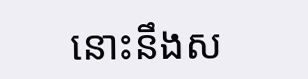នោះនឹងស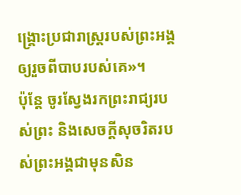ង្គ្រោះប្រជារាស្ត្ររបស់ព្រះអង្គឲ្យរួចពីបាបរបស់គេ»។
ប៉ុន្តែ ចូរស្វែងរកព្រះរាជ្យរបស់ព្រះ និងសេចក្តីសុចរិតរបស់ព្រះអង្គជាមុនសិន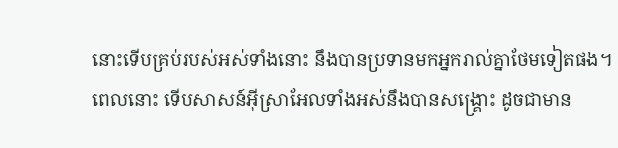នោះទើបគ្រប់របស់អស់ទាំងនោះ នឹងបានប្រទានមកអ្នករាល់គ្នាថែមទៀតផង។
ពេលនោះ ទើបសាសន៍អ៊ីស្រាអែលទាំងអស់នឹងបានសង្គ្រោះ ដូចជាមាន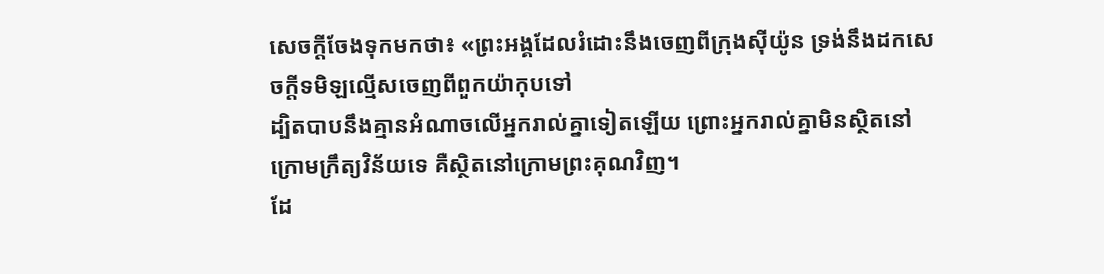សេចក្តីចែងទុកមកថា៖ «ព្រះអង្គដែលរំដោះនឹងចេញពីក្រុងស៊ីយ៉ូន ទ្រង់នឹងដកសេចក្តីទមិឡល្មើសចេញពីពួកយ៉ាកុបទៅ
ដ្បិតបាបនឹងគ្មានអំណាចលើអ្នករាល់គ្នាទៀតឡើយ ព្រោះអ្នករាល់គ្នាមិនស្ថិតនៅក្រោមក្រឹត្យវិន័យទេ គឺស្ថិតនៅក្រោមព្រះគុណវិញ។
ដែ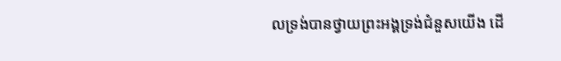លទ្រង់បានថ្វាយព្រះអង្គទ្រង់ជំនួសយើង ដើ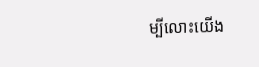ម្បីលោះយើង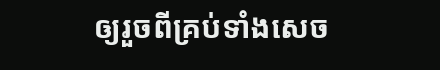ឲ្យរួចពីគ្រប់ទាំងសេច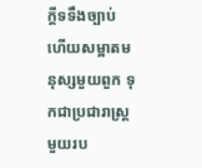ក្ដីទទឹងច្បាប់ ហើយសម្អាតមនុស្សមួយពួក ទុកជាប្រជារាស្ត្រមួយរប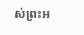ស់ព្រះអ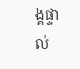ង្គផ្ទាល់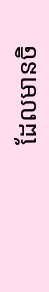ដែលមានចិ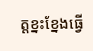ត្តខ្នះខ្នែងធ្វើ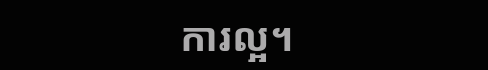ការល្អ។